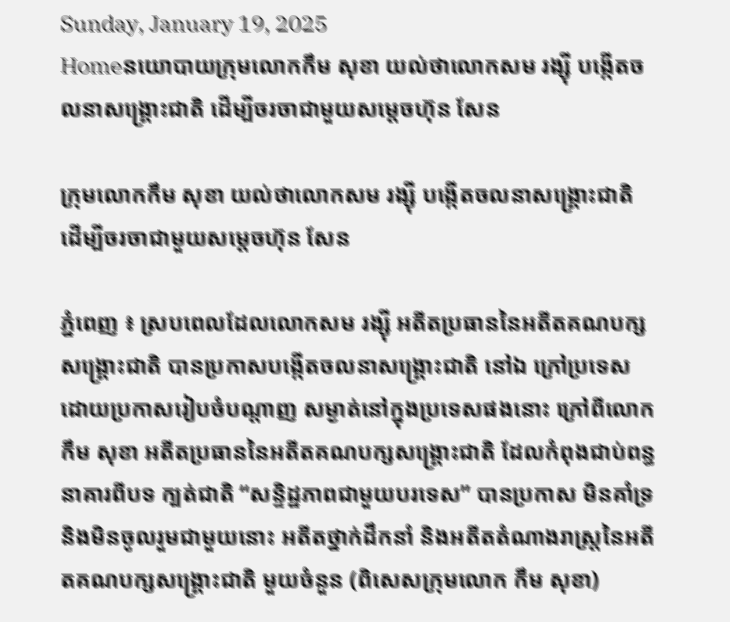Sunday, January 19, 2025
Homeនយោបាយក្រុមលោកកឹម សុខា យល់ថាលោកសម រង្ស៊ី បង្កើតចលនាសង្គ្រោះជាតិ ដើម្បីចរចាជាមួយសម្តេចហ៊ុន សែន

ក្រុមលោកកឹម សុខា យល់ថាលោកសម រង្ស៊ី បង្កើតចលនាសង្គ្រោះជាតិ ដើម្បីចរចាជាមួយសម្តេចហ៊ុន សែន

ភ្នំពេញ ៖ ស្របពេលដែលលោកសម រង្ស៊ី អតីតប្រធាននៃអតីតគណបក្សសង្គ្រោះជាតិ បានប្រកាសបង្កើតចលនាសង្គ្រោះជាតិ នៅឯ ក្រៅប្រទេស ដោយប្រកាសរៀបចំបណ្តាញ សម្ងាត់នៅក្នុងប្រទេសផងនោះ ក្រៅពីលោក កឹម សុខា អតីតប្រធាននៃអតីតគណបក្សសង្គ្រោះជាតិ ដែលកំពុងជាប់ពន្ធនាគារពីបទ ក្បត់ជាតិ “សន្ទិដ្ឋភាពជាមួយបរទេស” បានប្រកាស មិនគាំទ្រ និងមិនចូលរួមជាមួយនោះ អតីតថ្នាក់ដឹកនាំ និងអតីតតំណាងរាស្ត្រនៃអតីតគណបក្សសង្គ្រោះជាតិ មួយចំនួន (ពិសេសក្រុមលោក កឹម សុខា)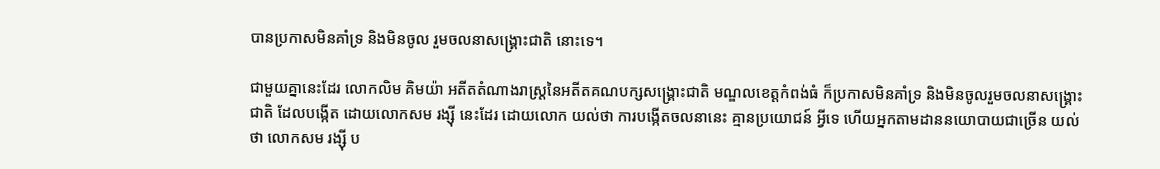បានប្រកាសមិនគាំទ្រ និងមិនចូល រួមចលនាសង្គ្រោះជាតិ នោះទេ។

ជាមួយគ្នានេះដែរ លោកលិម គិមយ៉ា អតីតតំណាងរាស្ត្រនៃអតីតគណបក្សសង្គ្រោះជាតិ មណ្ឌលខេត្តកំពង់ធំ ក៏ប្រកាសមិនគាំទ្រ និងមិនចូលរួមចលនាសង្គ្រោះជាតិ ដែលបង្កើត ដោយលោកសម រង្ស៊ី នេះដែរ ដោយលោក យល់ថា ការបង្កើតចលនានេះ គ្មានប្រយោជន៍ អ្វីទេ ហើយអ្នកតាមដាននយោបាយជាច្រើន យល់ថា លោកសម រង្ស៊ី ប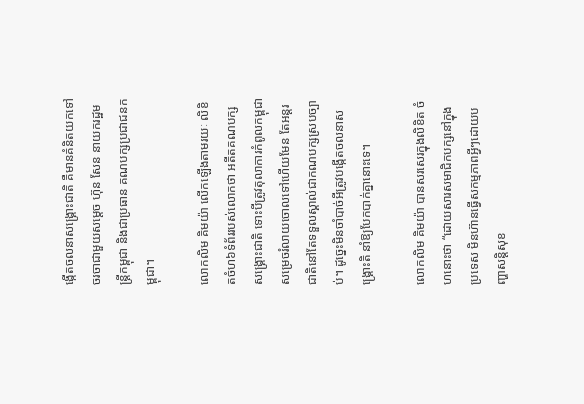ង្កើតចលនាសង្គ្រោះជាតិ គឺមានគំនិតយកទៅចរចាជាមួយសម្តេច ហ៊ុន សែន នាយករដ្ឋមន្ត្រីកម្ពុជា និងជាប្រធាន គណបក្សប្រជាជនកម្ពុជា។

លោកលិម គិមយ៉ា លើកឡើងតាមរយៈ លិខិតចំហ៦ទំព័ររបស់លោកថា អតីតគណបក្សសង្គ្រោះជាតិ ទោះបីត្រូវតុលាការកំពូលកម្ពុជា សម្រេចរំលាយចោលទៅហើយមែន តែអន្តរជាតិនៅតែទទួលស្គាល់ជាកណបក្សស្របច្បាប់។ ដូច្នេះមិនចាំបាច់អីត្រូវបង្កើតចលនាសង្គ្រោះតិ នាំឱ្យបែកបាក់គ្នានោះទេ។

លោកលិម គិមយ៉ា បានសរសេរក្នុងលិខិត ចំហនោះថា “ដោយសារសមាជិកបក្សនៅក្នុងប្រទេស មិនហ៊ានធ្វើសកម្មភាពអ្វីៗដោយបញ្ហាសន្តិសុខ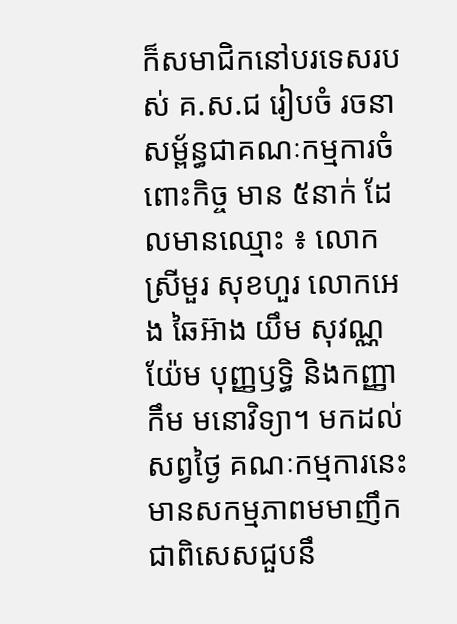ក៏សមាជិកនៅបរទេសរបស់ គ.ស.ជ រៀបចំ រចនាសម្ព័ន្ធជាគណៈកម្មការចំពោះកិច្ច មាន ៥នាក់ ដែលមានឈ្មោះ ៖ លោកស្រីមួរ សុខហួរ លោកអេង ឆៃអ៊ាង យឹម សុវណ្ណ យ៉ែម បុញ្ញឫទ្ធិ និងកញ្ញាកឹម មនោវិទ្យា។ មកដល់សព្វថ្ងៃ គណៈកម្មការនេះ មានសកម្មភាពមមាញឹក ជាពិសេសជួបនឹ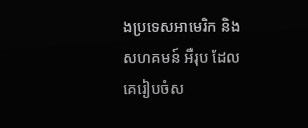ងប្រទេសអាមេរិក និងសហគមន៍ អឺរុប ដែលគេរៀបចំស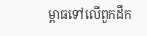ម្ពាធទៅលើពួកដឹក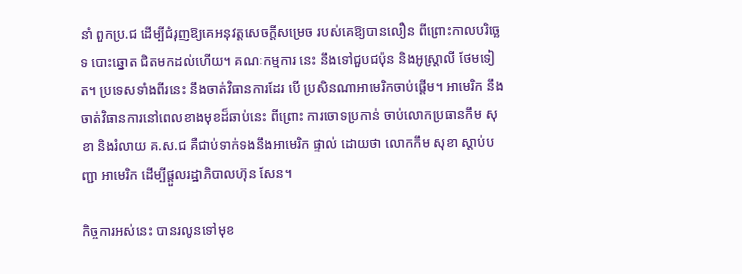នាំ ពួកប្រ.ជ ដើម្បីជំរុញឱ្យគេអនុវត្តសេចក្តីសម្រេច របស់គេឱ្យបានលឿន ពីព្រោះកាលបរិច្ឆេទ បោះឆ្នោត ជិតមកដល់ហើយ។ គណៈកម្មការ នេះ នឹងទៅជួបជប៉ុន និងអូស្ត្រាលី ថែមទៀត។ ប្រទេសទាំងពីរនេះ នឹងចាត់វិធានការដែរ បើ ប្រសិនណាអាមេរិកចាប់ផ្តើម។ អាមេរិក នឹង ចាត់វិធានការនៅពេលខាងមុខដ៏ឆាប់នេះ ពីព្រោះ ការចោទប្រកាន់ ចាប់លោកប្រធានកឹម សុខា និងរំលាយ គ.ស.ជ គឺជាប់ទាក់ទងនឹងអាមេរិក ផ្ទាល់ ដោយថា លោកកឹម សុខា ស្តាប់បញ្ជា អាមេរិក ដើម្បីផ្តួលរដ្ឋាភិបាលហ៊ុន សែន។

កិច្ចការអស់នេះ បានរលូនទៅមុខ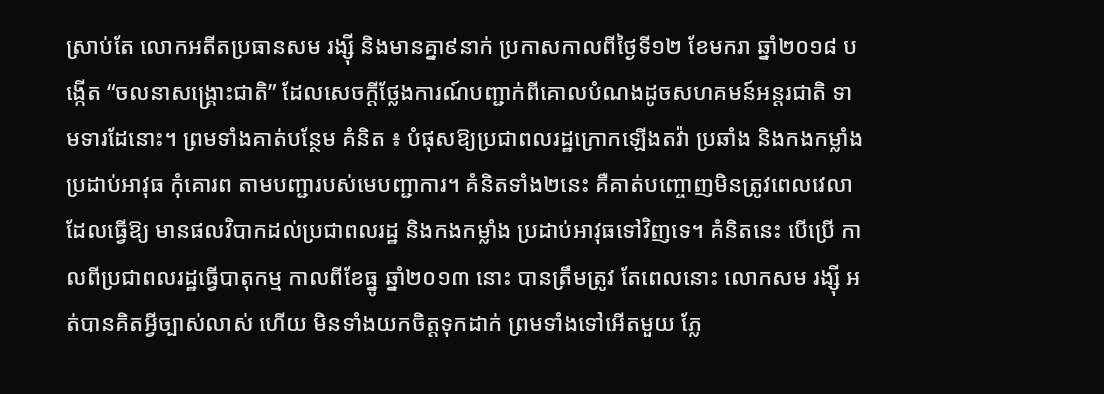ស្រាប់តែ លោកអតីតប្រធានសម រង្ស៊ី និងមានគ្នា៩នាក់ ប្រកាសកាលពីថ្ងៃទី១២ ខែមករា ឆ្នាំ២០១៨ បង្កើត “ចលនាសង្គ្រោះជាតិ” ដែលសេចក្តីថ្លែងការណ៍បញ្ជាក់ពីគោលបំណងដូចសហគមន៍អន្តរជាតិ ទាមទារដែនោះ។ ព្រមទាំងគាត់បន្ថែម គំនិត ៖ បំផុសឱ្យប្រជាពលរដ្ឋក្រោកឡើងតវ៉ា ប្រឆាំង និងកងកម្លាំងប្រដាប់អាវុធ កុំគោរព តាមបញ្ជារបស់មេបញ្ជាការ។ គំនិតទាំង២នេះ គឺគាត់បញ្ចោញមិនត្រូវពេលវេលា ដែលធ្វើឱ្យ មានផលវិបាកដល់ប្រជាពលរដ្ឋ និងកងកម្លាំង ប្រដាប់អាវុធទៅវិញទេ។ គំនិតនេះ បើប្រើ កាលពីប្រជាពលរដ្ឋធ្វើបាតុកម្ម កាលពីខែធ្នូ ឆ្នាំ២០១៣ នោះ បានត្រឹមត្រូវ តែពេលនោះ លោកសម រង្ស៊ី អត់បានគិតអ្វីច្បាស់លាស់ ហើយ មិនទាំងយកចិត្តទុកដាក់ ព្រមទាំងទៅអើតមួយ ភ្លែ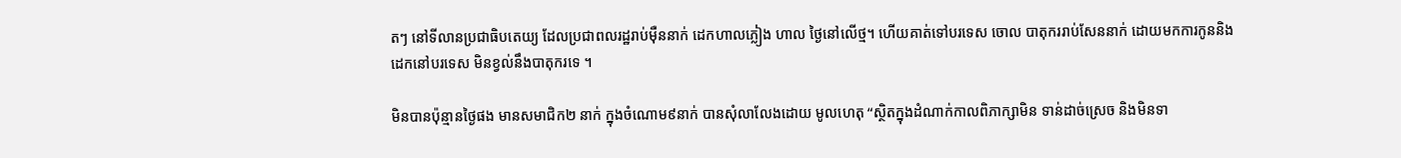តៗ នៅទីលានប្រជាធិបតេយ្យ ដែលប្រជាពលរដ្ឋរាប់ម៉ឺននាក់ ដេកហាលភ្លៀង ហាល ថ្ងៃនៅលើថ្ម។ ហើយគាត់ទៅបរទេស ចោល បាតុកររាប់សែននាក់ ដោយមកការកូននិង ដេកនៅបរទេស មិនខ្វល់នឹងបាតុករទេ ។

មិនបានប៉ុន្មានថ្ងៃផង មានសមាជិក២ នាក់ ក្នុងចំណោម៩នាក់ បានសុំលាលែងដោយ មូលហេតុ “ស្ថិតក្នុងដំណាក់កាលពិភាក្សាមិន ទាន់ដាច់ស្រេច និងមិនទា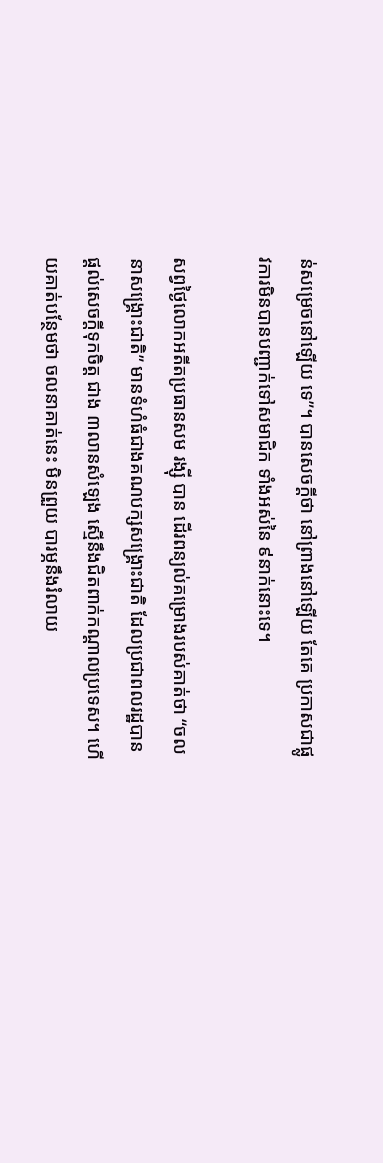ន់សម្រេចនៅឡើយ ទេ”។ បានសេចក្តីថា នៅព្រាងនៅឡើយ តែគេ ប្រកាសជាផ្លូវការមិនបានបញ្ជាក់ទៅសមាជិក ទាំងអស់នៃ ៩នាក់នោះទេ។

សព្វថ្ងៃលោកអតីតប្រធានសម រង្ស៊ី បាន ដើរពន្យល់គម្រោងរបស់គាត់ថា “ចលនាសង្គ្រោះជាតិ” មានទំហំធំជាងគណបក្សសង្គ្រោះជាតិ ដែលប្រជាពលរដ្ឋបានផ្តល់សេចក្តីទុកចិត្ត ជាង ៣លានសំឡេង ស្មើនឹងជិតពាក់កណ្តាលប្រទេស។ ហើយគាត់បន្ថែមថា ចលនាគាត់នេះ មិនព្រួយ បារម្ភនឹងរំលាយ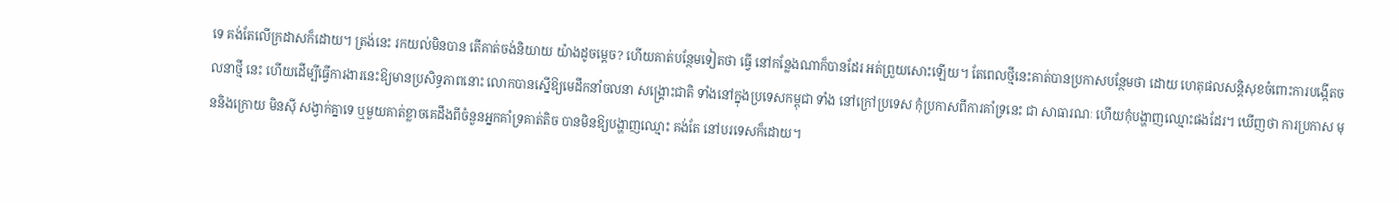ទេ គង់តែលើក្រដាសក៏ដោយ។ ត្រង់នេះ រកយល់មិនបាន តើគាត់ចង់និយាយ យ៉ាងដូចម្តេច? ហើយគាត់បន្ថែមទៀតថា ធ្វើ នៅកន្លែងណាក៏បានដែរ អត់ព្រួយសោះឡើយ។ តែពេលថ្មីនេះគាត់បានប្រកាសបន្ថែមថា ដោយ ហេតុផលសន្តិសុខចំពោះការបង្កើតចលនាថ្មី នេះ ហើយដើម្បីធ្វើការងារនេះឱ្យមានប្រសិទ្ធភាពនោះ លោកបានស្នើឱ្យមេដឹកនាំចលនា សង្គ្រោះជាតិ ទាំងនៅក្នុងប្រទេសកម្ពុជា ទាំង នៅក្រៅប្រទេស កុំប្រកាសពីការគាំទ្រនេះ ជា សាធារណៈ ហើយកុំបង្ហាញឈ្មោះផងដែរ។ ឃើញថា ការប្រកាស មុននិងក្រោយ មិនស៊ី សង្វាក់គ្នាទេ ឬមួយគាត់ខ្លាចគេដឹងពីចំនួនអ្នកគាំទ្រគាត់តិច បានមិនឱ្យបង្ហាញឈ្មោះ គង់តែ នៅបរទេសក៏ដោយ។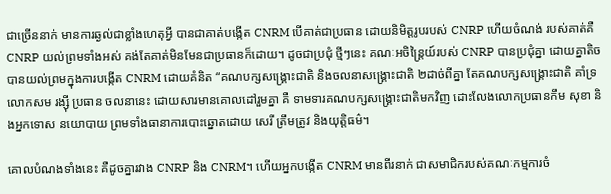ជាច្រើននាក់ មានការឆ្ងល់ជាខ្លាំងហេតុអ្វី បានជាគាត់បង្កើត CNRM បើគាត់ជាប្រធាន ដោយនិមិត្តរូបរបស់ CNRP ហើយចំណង់ របស់គាត់គឺ CNRP យល់ព្រមទាំងអស់ គង់តែគាត់មិនមែនជាប្រធានក៏ដោយ។ ដូចជាប្រជុំ ថ្មីៗនេះ គណៈអចិន្ត្រៃយ៍របស់ CNRP បានប្រជុំគ្នា ដោយគ្នាតិច បានយល់ព្រមក្នុងការបង្កើត CNRM ដោយគំនិត “គណបក្សសង្គ្រោះជាតិ និងចលនាសង្គ្រោះជាតិ ២ដាច់ពីគ្នា តែគណបក្សសង្គ្រោះជាតិ គាំទ្រលោកសម រង្ស៊ី ប្រធាន ចលនានេះ ដោយសារមានគោលដៅរួមគ្នា គឺ ទាមទារគណបក្សសង្គ្រោះជាតិមកវិញ ដោះលែងលោកប្រធានកឹម សុខា និងអ្នកទោស នយោបាយ ព្រមទាំងធានាការបោះឆ្នោតដោយ សេរី ត្រឹមត្រូវ និងយុត្តិធម៌។

គោលបំណងទាំងនេះ គឺដូចគ្នារវាង CNRP និង CNRM។ ហើយអ្នកបង្កើត CNRM មានពីរនាក់ ជាសមាជិករបស់គណៈកម្មការចំ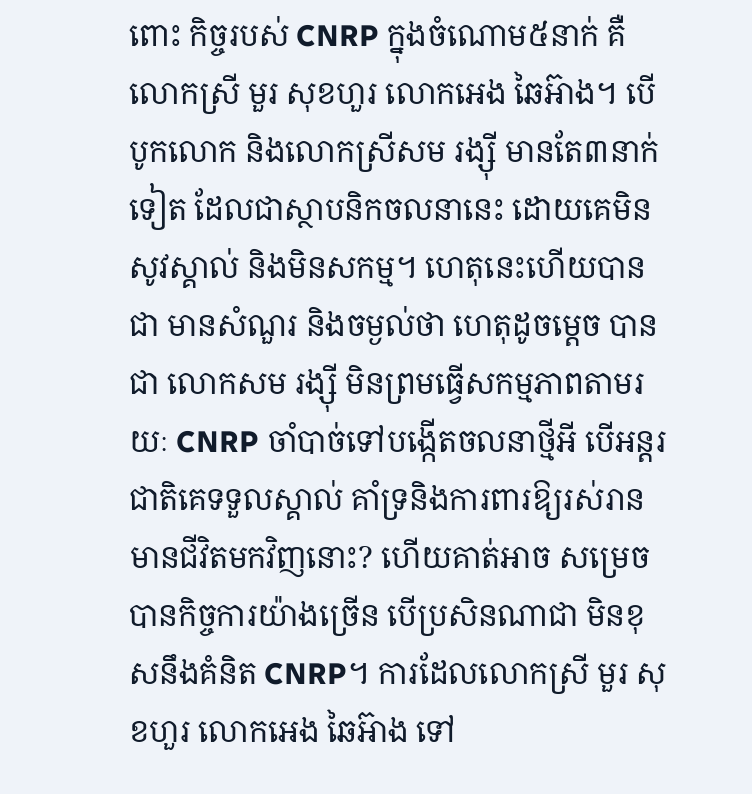ពោះ កិច្ចរបស់ CNRP ក្នុងចំណោម៥នាក់ គឺលោកស្រី មួរ សុខហួរ លោកអេង ឆៃអ៊ាង។ បើបូកលោក និងលោកស្រីសម រង្ស៊ី មានតែ៣នាក់ទៀត ដែលជាស្ថាបនិកចលនានេះ ដោយគេមិនសូវស្គាល់ និងមិនសកម្ម។ ហេតុនេះហើយបានជា មានសំណួរ និងចម្ងល់ថា ហេតុដូចម្តេច បានជា លោកសម រង្ស៊ី មិនព្រមធ្វើសកម្មភាពតាមរយៈ CNRP ចាំបាច់ទៅបង្កើតចលនាថ្មីអី បើអន្តរជាតិគេទទួលស្គាល់ គាំទ្រនិងការពារឱ្យរស់រានមានជីវិតមកវិញនោះ? ហើយគាត់អាច សម្រេចបានកិច្ចការយ៉ាងច្រើន បើប្រសិនណាជា មិនខុសនឹងគំនិត CNRP។ ការដែលលោកស្រី មួរ សុខហួរ លោកអេង ឆៃអ៊ាង ទៅ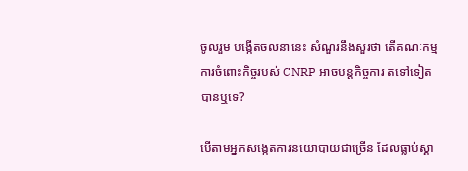ចូលរួម បង្កើតចលនានេះ សំណួរនឹងសួរថា តើគណៈកម្មការចំពោះកិច្ចរបស់ CNRP អាចបន្តកិច្ចការ តទៅទៀតបានឬទេ?

បើតាមអ្នកសង្កេតការនយោបាយជាច្រើន ដែលធ្លាប់ស្គា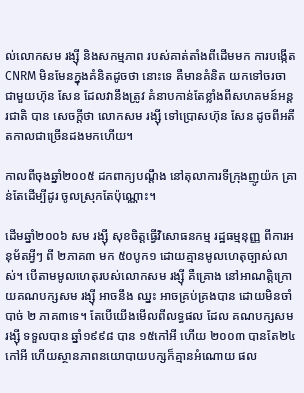ល់លោកសម រង្ស៊ី និងសកម្មភាព របស់គាត់តាំងពីដើមមក ការបង្កើត CNRM មិនមែនក្នុងគំនិតដូចថា នោះទេ គឺមានគំនិត យកទៅចរចាជាមួយហ៊ុន សែន ដែលវានឹងត្រូវ គំនាបកាន់តែខ្លាំងពីសហគមន៍អន្តរជាតិ បាន សេចក្តីថា លោកសម រង្ស៊ី ទៅប្រោសហ៊ុន សែន ដូចពីអតីតកាលជាច្រើនដងមកហើយ។

កាលពីចុងឆ្នាំ២០០៥ ដកពាក្យបណ្តឹង នៅតុលាការទីក្រុងញូយ៉ក គ្រាន់តែដើម្បីដូរ ចូលស្រុកតែប៉ុណ្ណោះ។

ដើមឆ្នាំ២០០៦ សម រង្ស៊ី សុខចិត្តធ្វើវិសោធនកម្ម រដ្ឋធម្មនុញ្ញ ពីការអនុម័តអ្វីៗ ពី ២ភាគ៣ មក ៥០បូក១ ដោយគ្មានមូលហេតុច្បាស់លាស់។ បើតាមមូលហេតុរបស់លោកសម រង្ស៊ី គឺគ្រោង នៅអាណត្តិក្រោយគណបក្សសម រង្ស៊ី អាចនឹង ឈ្នះ អាចគ្រប់គ្រងបាន ដោយមិនចាំបាច់ ២ ភាគ៣ទេ។ តែបើយើងមើលពីលទ្ធផល ដែល គណបក្សសម រង្ស៊ី ទទួលបាន ឆ្នាំ១៩៩៨ បាន ១៥កៅអី ហើយ ២០០៣ បានតែ២៤កៅអី ហើយស្ថានភាពនយោបាយបក្សក៏គ្មានអំណោយ ផល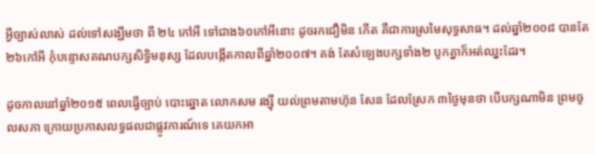អ្វីច្បាស់លាស់ ដល់ទៅសង្ឃឹមថា ពី ២៤ កៅអី ទៅជាង៦០កៅអីនោះ ដូចរកជឿមិន កើត គឺជាការស្រមៃសុទ្ធសាធ។ ដល់ឆ្នាំ២០០៨ បានតែ២៦កៅអី កុំបន្ទោសគណបក្សសិទ្ធិមនុស្ស ដែលបង្កើតកាលពីឆ្នាំ២០០៧។ គង់ តែសំឡេងបក្សទាំង២ បូកគ្នាក៏អត់ឈ្នះដែរ។

ដូចកាលនៅឆ្នាំ២០១៥ ពេលធ្វើច្បាប់ បោះឆ្នោត លោកសម រង្ស៊ី យល់ព្រមតាមហ៊ុន សែន ដែលស្រែក ៣ថ្ងៃមុនថា បើបក្សណាមិន ព្រមចូលសភា ក្រោយប្រកាសលទ្ធផលជាផ្លូវការណ៍ទេ គេយកអា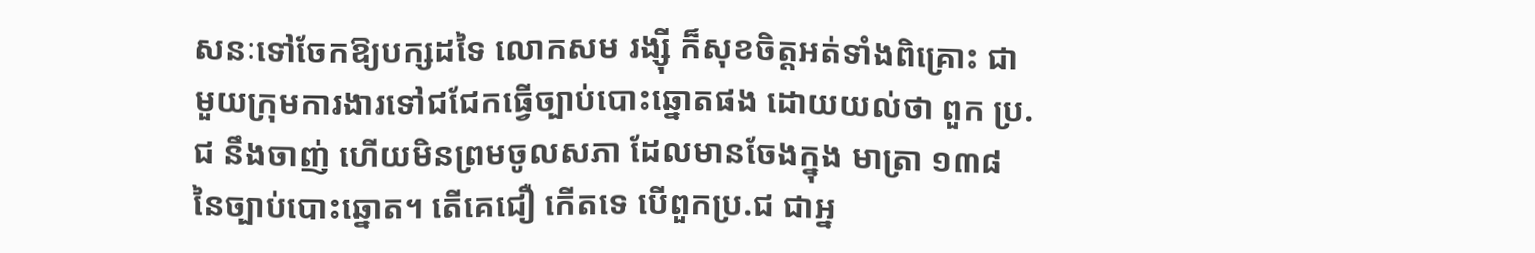សនៈទៅចែកឱ្យបក្សដទៃ លោកសម រង្ស៊ី ក៏សុខចិត្តអត់ទាំងពិគ្រោះ ជាមួយក្រុមការងារទៅជជែកធ្វើច្បាប់បោះឆ្នោតផង ដោយយល់ថា ពួក ប្រ.ជ នឹងចាញ់ ហើយមិនព្រមចូលសភា ដែលមានចែងក្នុង មាត្រា ១៣៨ នៃច្បាប់បោះឆ្នោត។ តើគេជឿ កើតទេ បើពួកប្រ.ជ ជាអ្ន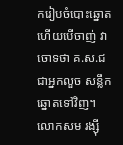ករៀបចំបោះឆ្នោត ហើយបើចាញ់ វាចោទថា គ.ស.ជ ជាអ្នកលួច សន្លឹកឆ្នោតទៅវិញ។ លោកសម រង្ស៊ី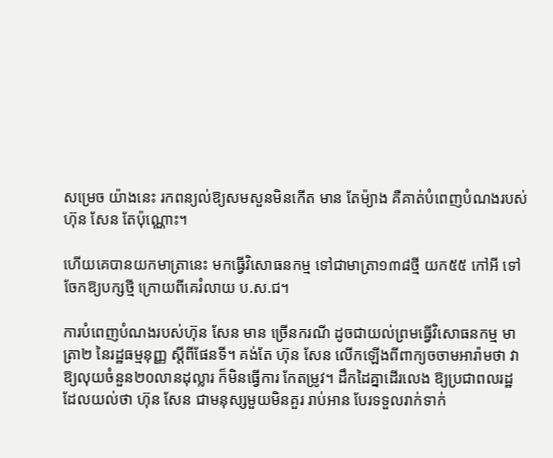សម្រេច យ៉ាងនេះ រកពន្យល់ឱ្យសមសួនមិនកើត មាន តែម៉្យាង គឺគាត់បំពេញបំណងរបស់ហ៊ុន សែន តែប៉ុណ្ណោះ។

ហើយគេបានយកមាត្រានេះ មកធ្វើវិសោធនកម្ម ទៅជាមាត្រា១៣៨ថ្មី យក៥៥ កៅអី ទៅចែកឱ្យបក្សថ្មី ក្រោយពីគេរំលាយ ប.ស.ជ។

ការបំពេញបំណងរបស់ហ៊ុន សែន មាន ច្រើនករណី ដូចជាយល់ព្រមធ្វើវិសោធនកម្ម មាត្រា២ នៃរដ្ឋធម្មនុញ្ញ ស្តីពីផែនទី។ គង់តែ ហ៊ុន សែន លើកឡើងពីពាក្យចចាមអារ៉ាមថា វាឱ្យលុយចំនួន២០លានដុល្លារ ក៏មិនធ្វើការ កែតម្រូវ។ ដឹកដៃគ្នាដើរលេង ឱ្យប្រជាពលរដ្ឋ ដែលយល់ថា ហ៊ុន សែន ជាមនុស្សមួយមិនគួរ រាប់អាន បែរទទួលរាក់ទាក់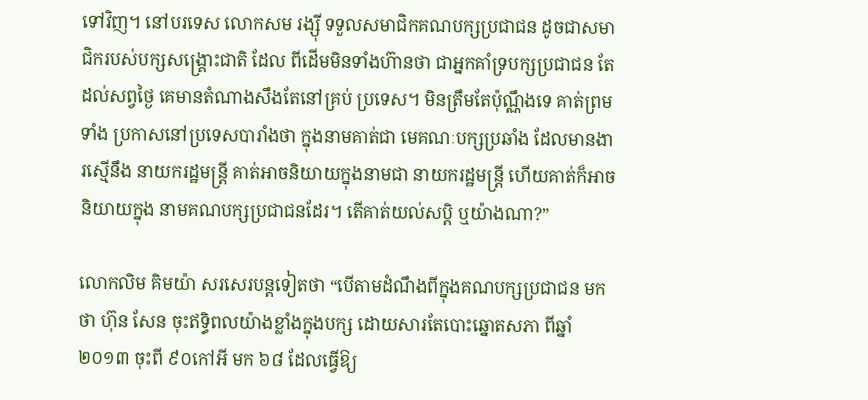ទៅវិញ។ នៅបរទេស លោកសម រង្ស៊ី ទទួលសមាជិកគណបក្សប្រជាជន ដូចជាសមាជិករបស់បក្សសង្គ្រោះជាតិ ដែល ពីដើមមិនទាំងហ៊ានថា ជាអ្នកគាំទ្របក្សប្រជាជន តែដល់សព្វថ្ងៃ គេមានតំណាងសឹងតែនៅគ្រប់ ប្រទេស។ មិនត្រឹមតែប៉ុណ្ណឹងទេ គាត់ព្រមទាំង ប្រកាសនៅប្រទេសបារាំងថា ក្នុងនាមគាត់ជា មេគណៈបក្សប្រឆាំង ដែលមានងារស្មើនឹង នាយករដ្ឋមន្ត្រី គាត់អាចនិយាយក្នុងនាមជា នាយករដ្ឋមន្ត្រី ហើយគាត់ក៏អាចនិយាយក្នុង នាមគណបក្សប្រជាជនដែរ។ តើគាត់យល់សប្តិ ឬយ៉ាងណា?”

លោកលិម គិមយ៉ា សរសេរបន្តទៀតថា “បើតាមដំណឹងពីក្នុងគណបក្សប្រជាជន មក ថា ហ៊ុន សែន ចុះឥទ្ធិពលយ៉ាងខ្លាំងក្នុងបក្ស ដោយសារតែបោះឆ្នោតសភា ពីឆ្នាំ២០១៣ ចុះពី ៩០កៅអី មក ៦៨ ដែលធ្វើឱ្យ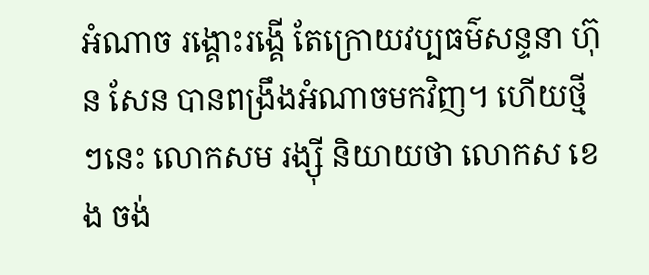អំណាច រង្គោះរង្គើ តែក្រោយវប្បធម៌សន្ទនា ហ៊ុន សែន បានពង្រឹងអំណាចមកវិញ។ ហើយថ្មីៗនេះ លោកសម រង្ស៊ី និយាយថា លោកស ខេង ចង់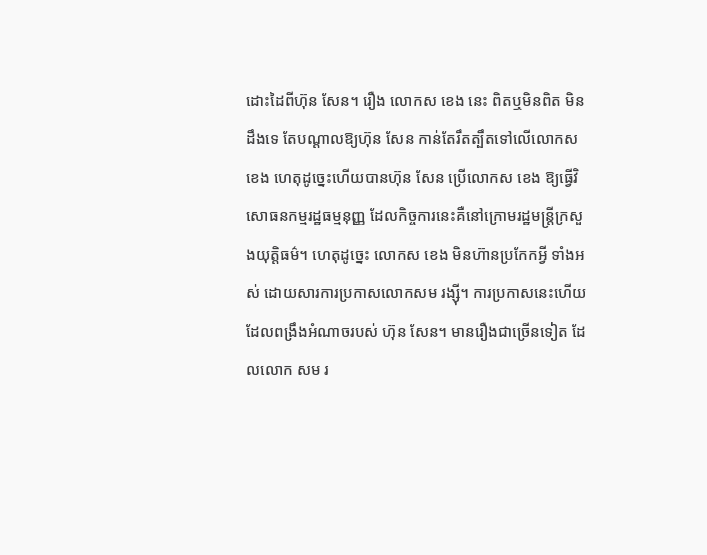ដោះដៃពីហ៊ុន សែន។ រឿង លោកស ខេង នេះ ពិតឬមិនពិត មិនដឹងទេ តែបណ្តាលឱ្យហ៊ុន សែន កាន់តែរឹតត្បឹតទៅលើលោកស ខេង ហេតុដូច្នេះហើយបានហ៊ុន សែន ប្រើលោកស ខេង ឱ្យធ្វើវិសោធនកម្មរដ្ឋធម្មនុញ្ញ ដែលកិច្ចការនេះគឺនៅក្រោមរដ្ឋមន្ត្រីក្រសួងយុត្តិធម៌។ ហេតុដូច្នេះ លោកស ខេង មិនហ៊ានប្រកែកអ្វី ទាំងអស់ ដោយសារការប្រកាសលោកសម រង្ស៊ី។ ការប្រកាសនេះហើយដែលពង្រឹងអំណាចរបស់ ហ៊ុន សែន។ មានរឿងជាច្រើនទៀត ដែលលោក សម រ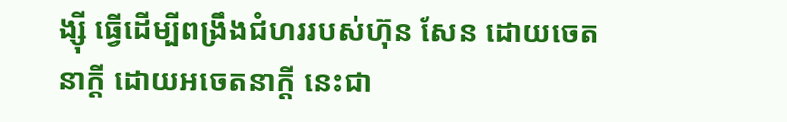ង្ស៊ី ធ្វើដើម្បីពង្រឹងជំហររបស់ហ៊ុន សែន ដោយចេតនាក្តី ដោយអចេតនាក្តី នេះជា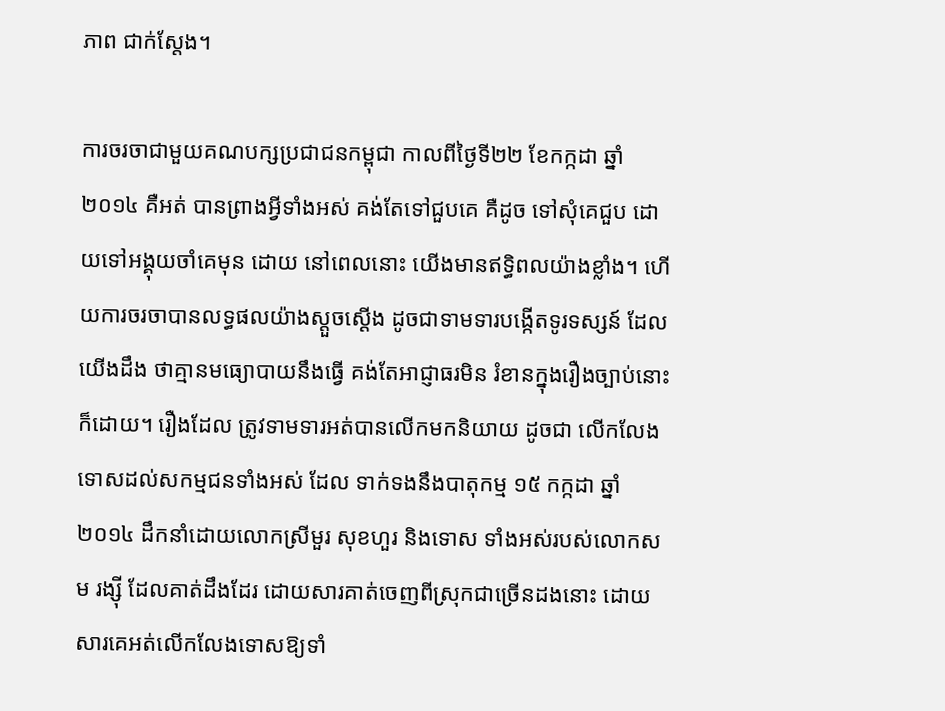ភាព ជាក់ស្តែង។

ការចរចាជាមួយគណបក្សប្រជាជនកម្ពុជា កាលពីថ្ងៃទី២២ ខែកក្កដា ឆ្នាំ២០១៤ គឺអត់ បានព្រាងអ្វីទាំងអស់ គង់តែទៅជួបគេ គឺដូច ទៅសុំគេជួប ដោយទៅអង្គុយចាំគេមុន ដោយ នៅពេលនោះ យើងមានឥទ្ធិពលយ៉ាងខ្លាំង។ ហើយការចរចាបានលទ្ធផលយ៉ាងស្តួចស្តើង ដូចជាទាមទារបង្កើតទូរទស្សន៍ ដែលយើងដឹង ថាគ្មានមធ្យោបាយនឹងធ្វើ គង់តែអាជ្ញាធរមិន រំខានក្នុងរឿងច្បាប់នោះក៏ដោយ។ រឿងដែល ត្រូវទាមទារអត់បានលើកមកនិយាយ ដូចជា លើកលែងទោសដល់សកម្មជនទាំងអស់ ដែល ទាក់ទងនឹងបាតុកម្ម ១៥ កក្កដា ឆ្នាំ២០១៤ ដឹកនាំដោយលោកស្រីមួរ សុខហួរ និងទោស ទាំងអស់របស់លោកសម រង្ស៊ី ដែលគាត់ដឹងដែរ ដោយសារគាត់ចេញពីស្រុកជាច្រើនដងនោះ ដោយសារគេអត់លើកលែងទោសឱ្យទាំ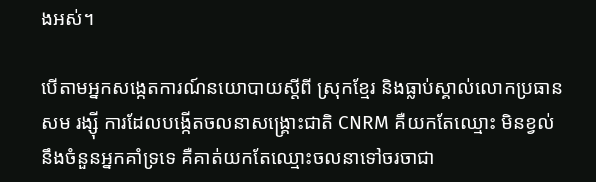ងអស់។

បើតាមអ្នកសង្កេតការណ៍នយោបាយស្តីពី ស្រុកខ្មែរ និងធ្លាប់ស្គាល់លោកប្រធាន សម រង្ស៊ី ការដែលបង្កើតចលនាសង្គ្រោះជាតិ CNRM គឺយកតែឈ្មោះ មិនខ្វល់នឹងចំនួនអ្នកគាំទ្រទេ គឺគាត់យកតែឈ្មោះចលនាទៅចរចាជា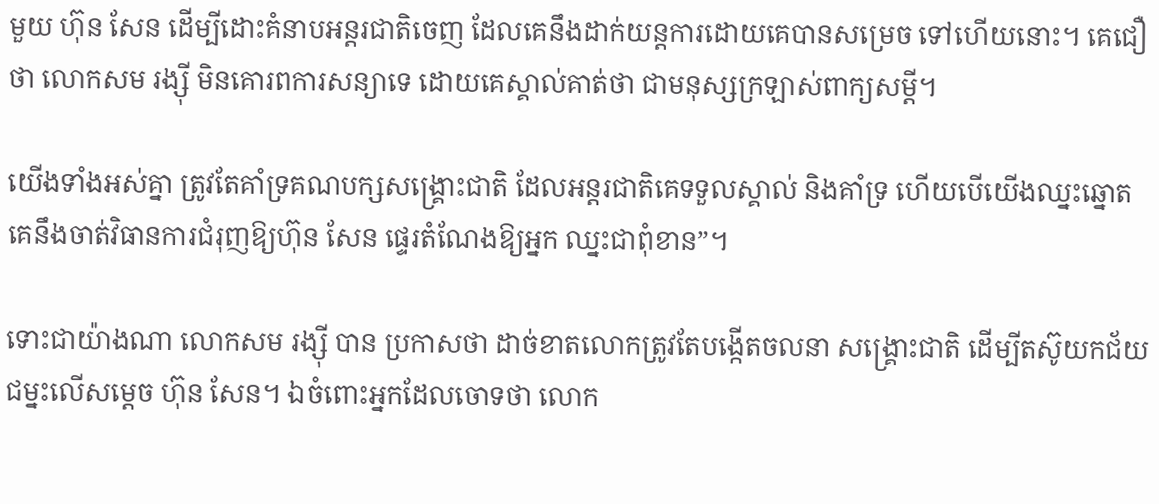មួយ ហ៊ុន សែន ដើម្បីដោះគំនាបអន្តរជាតិចេញ ដែលគេនឹងដាក់យន្តការដោយគេបានសម្រេច ទៅហើយនោះ។ គេជឿថា លោកសម រង្ស៊ី មិនគោរពការសន្យាទេ ដោយគេស្គាល់គាត់ថា ជាមនុស្សក្រឡាស់ពាក្យសម្តី។

យើងទាំងអស់គ្នា ត្រូវតែគាំទ្រគណបក្សសង្គ្រោះជាតិ ដែលអន្តរជាតិគេទទួលស្គាល់ និងគាំទ្រ ហើយបើយើងឈ្នះឆ្នោត គេនឹងចាត់វិធានការជំរុញឱ្យហ៊ុន សែន ផ្ទេរតំណែងឱ្យអ្នក ឈ្នះជាពុំខាន”។

ទោះជាយ៉ាងណា លោកសម រង្ស៊ី បាន ប្រកាសថា ដាច់ខាតលោកត្រូវតែបង្កើតចលនា សង្គ្រោះជាតិ ដើម្បីតស៊ូយកជ័យជម្នះលើសម្តេច ហ៊ុន សែន។ ឯចំពោះអ្នកដែលចោទថា លោក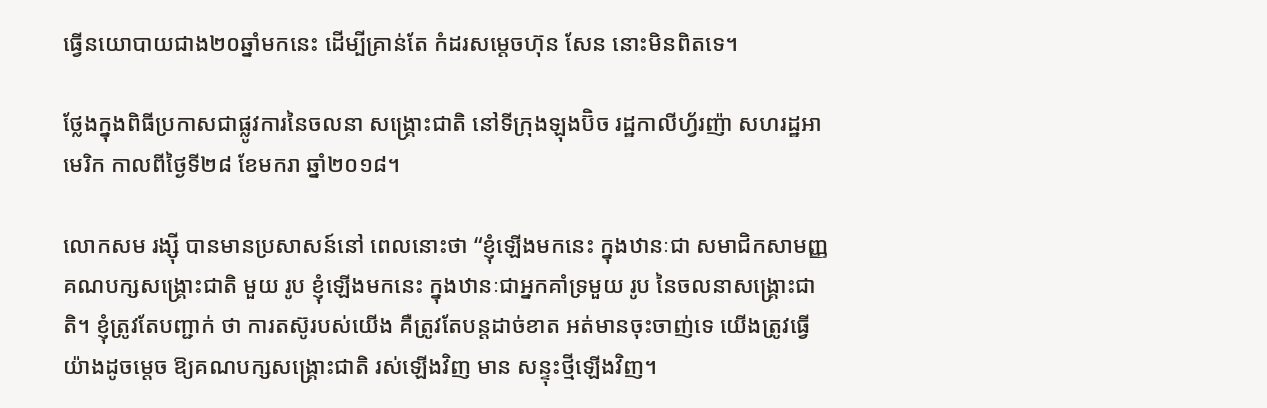ធ្វើនយោបាយជាង២០ឆ្នាំមកនេះ ដើម្បីគ្រាន់តែ កំដរសម្តេចហ៊ុន សែន នោះមិនពិតទេ។

ថ្លែងក្នុងពិធីប្រកាសជាផ្លូវការនៃចលនា សង្គ្រោះជាតិ នៅទីក្រុងឡុងប៊ិច រដ្ឋកាលីហ្វ័រញ៉ា សហរដ្ឋអាមេរិក កាលពីថ្ងៃទី២៨ ខែមករា ឆ្នាំ២០១៨។

លោកសម រង្ស៊ី បានមានប្រសាសន៍នៅ ពេលនោះថា “ខ្ញុំឡើងមកនេះ ក្នុងឋានៈជា សមាជិកសាមញ្ញគណបក្សសង្គ្រោះជាតិ មួយ រូប ខ្ញុំឡើងមកនេះ ក្នុងឋានៈជាអ្នកគាំទ្រមួយ រូប នៃចលនាសង្គ្រោះជាតិ។ ខ្ញុំត្រូវតែបញ្ជាក់ ថា ការតស៊ូរបស់យើង គឺត្រូវតែបន្តដាច់ខាត អត់មានចុះចាញ់ទេ យើងត្រូវធ្វើយ៉ាងដូចម្តេច ឱ្យគណបក្សសង្គ្រោះជាតិ រស់ឡើងវិញ មាន សន្ទុះថ្មីឡើងវិញ។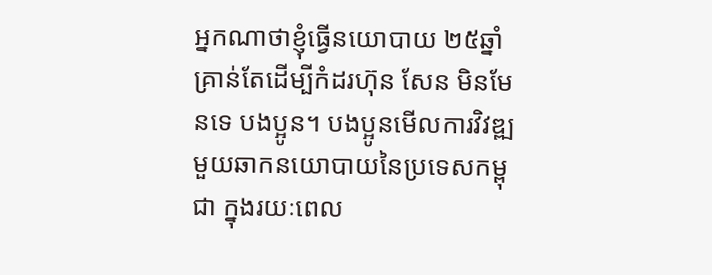អ្នកណាថាខ្ញុំធ្វើនយោបាយ ២៥ឆ្នាំ គ្រាន់តែដើម្បីកំដរហ៊ុន សែន មិនមែនទេ បងប្អូន។ បងប្អូនមើលការវិវឌ្ឍមួយឆាកនយោបាយនៃប្រទេសកម្ពុជា ក្នុងរយៈពេល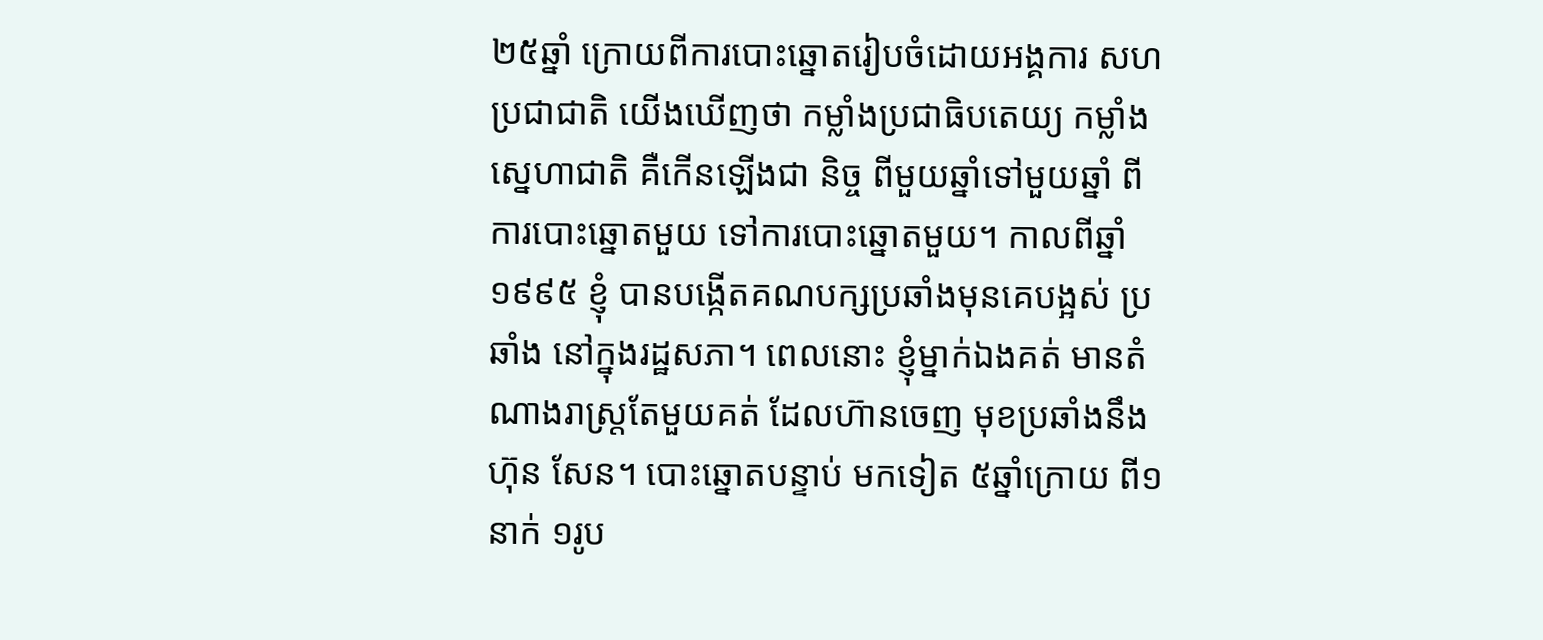២៥ឆ្នាំ ក្រោយពីការបោះឆ្នោតរៀបចំដោយអង្គការ សហប្រជាជាតិ យើងឃើញថា កម្លាំងប្រជាធិបតេយ្យ កម្លាំងស្នេហាជាតិ គឺកើនឡើងជា និច្ច ពីមួយឆ្នាំទៅមួយឆ្នាំ ពីការបោះឆ្នោតមួយ ទៅការបោះឆ្នោតមួយ។ កាលពីឆ្នាំ១៩៩៥ ខ្ញុំ បានបង្កើតគណបក្សប្រឆាំងមុនគេបង្អស់ ប្រឆាំង នៅក្នុងរដ្ឋសភា។ ពេលនោះ ខ្ញុំម្នាក់ឯងគត់ មានតំណាងរាស្ត្រតែមួយគត់ ដែលហ៊ានចេញ មុខប្រឆាំងនឹងហ៊ុន សែន។ បោះឆ្នោតបន្ទាប់ មកទៀត ៥ឆ្នាំក្រោយ ពី១នាក់ ១រូប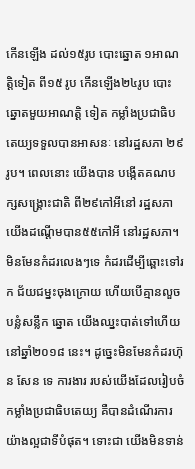កើនឡើង ដល់១៥រូប បោះឆ្នោត ១អាណត្តិទៀត ពី១៥ រូប កើនឡើង២៤រូប បោះឆ្នោតមួយអាណត្តិ ទៀត កម្លាំងប្រជាធិបតេយ្យទទួលបានអាសនៈ នៅរដ្ឋសភា ២៩រូប។ ពេលនោះ យើងបាន បង្កើតគណបក្សសង្គ្រោះជាតិ ពី២៩កៅអីនៅ រដ្ឋសភា យើងដណ្តើមបាន៥៥កៅអី នៅរដ្ឋសភា។ មិនមែនកំដរលេងៗទេ កំដរដើម្បីឆ្ពោះទៅរក ជ័យជម្នះចុងក្រោយ ហើយបើគ្មានលួចបន្លំសន្លឹក ឆ្នោត យើងឈ្នះបាត់ទៅហើយនៅឆ្នាំ២០១៨ នេះ។ ដូច្នេះមិនមែនកំដរហ៊ុន សែន ទេ ការងារ របស់យើងដែលរៀបចំកម្លាំងប្រជាធិបតេយ្យ គឺបានដំណើរការយ៉ាងល្អជាទីបំផុត។ ទោះជា យើងមិនទាន់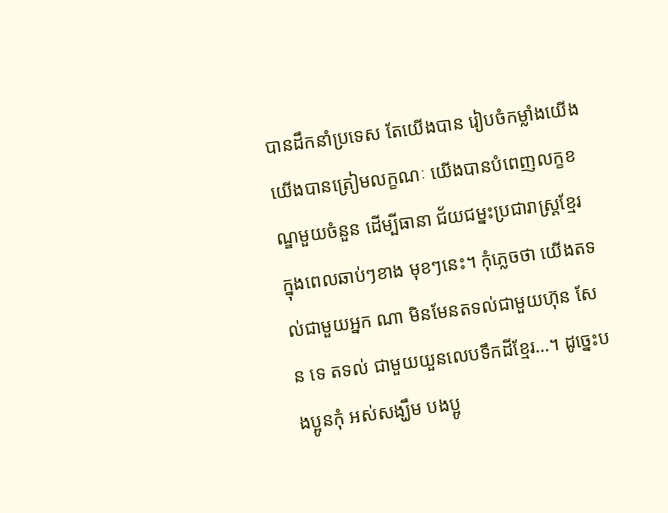បានដឹកនាំប្រទេស តែយើងបាន រៀបចំកម្លាំងយើង យើងបានត្រៀមលក្ខណៈ យើងបានបំពេញលក្ខខណ្ឌមួយចំនួន ដើម្បីធានា ជ័យជម្នះប្រជារាស្ត្រខ្មែរ ក្នុងពេលឆាប់ៗខាង មុខៗនេះ។ កុំភ្លេចថា យើងតទល់ជាមួយអ្នក ណា មិនមែនតទល់ជាមួយហ៊ុន សែន ទេ តទល់ ជាមួយយួនលេបទឹកដីខ្មែរ…។ ដូច្នេះបងប្អូនកុំ អស់សង្ឃឹម បងប្អូ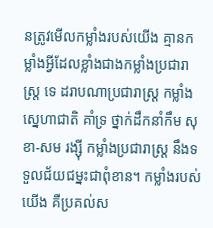នត្រូវមើលកម្លាំងរបស់យើង គ្មានកម្លាំងអ្វីដែលខ្លាំងជាងកម្លាំងប្រជារាស្ត្រ ទេ ដរាបណាប្រជារាស្ត្រ កម្លាំងស្នេហាជាតិ គាំទ្រ ថ្នាក់ដឹកនាំកឹម សុខា-សម រង្ស៊ី កម្លាំងប្រជារាស្ត្រ នឹងទទួលជ័យជម្នះជាពុំខាន។ កម្លាំងរបស់ យើង គឺប្រគល់ស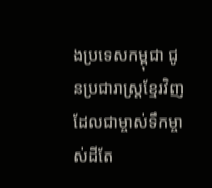ងប្រទេសកម្ពុជា ជូនប្រជារាស្ត្រខ្មែរវិញ ដែលជាម្ចាស់ទឹកម្ចាស់ដីតែ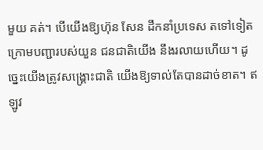មួយ គត់។ បើយើងឱ្យហ៊ុន សែន ដឹកនាំប្រទេស តទៅទៀត ក្រោមបញ្ជារបស់យួន ជនជាតិយើង នឹងរលាយហើយ។ ដូច្នេះយើងត្រូវសង្គ្រោះជាតិ យើងឱ្យទាល់តែបានដាច់ខាត។ ឥឡូវ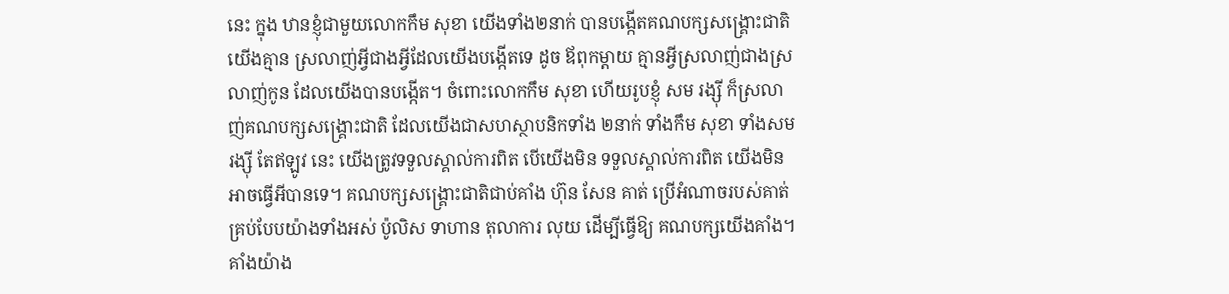នេះ ក្នុង ឋានខ្ញុំជាមួយលោកកឹម សុខា យើងទាំង២នាក់ បានបង្កើតគណបក្សសង្គ្រោះជាតិ យើងគ្មាន ស្រលាញ់អ្វីជាងអ្វីដែលយើងបង្កើតទេ ដូច ឪពុកម្តាយ គ្មានអ្វីស្រលាញ់ជាងស្រលាញ់កូន ដែលយើងបានបង្កើត។ ចំពោះលោកកឹម សុខា ហើយរូបខ្ញុំ សម រង្ស៊ី ក៏ស្រលាញ់គណបក្សសង្គ្រោះជាតិ ដែលយើងជាសហស្ថាបនិកទាំង ២នាក់ ទាំងកឹម សុខា ទាំងសម រង្ស៊ី តែឥឡូវ នេះ យើងត្រូវទទួលស្គាល់ការពិត បើយើងមិន ទទួលស្គាល់ការពិត យើងមិនអាចធ្វើអីបានទេ។ គណបក្សសង្គ្រោះជាតិជាប់គាំង ហ៊ុន សែន គាត់ ប្រើអំណាចរបស់គាត់គ្រប់បែបយ៉ាងទាំងអស់ ប៉ូលិស ទាហាន តុលាការ លុយ ដើម្បីធ្វើឱ្យ គណបក្សយើងគាំង។ គាំងយ៉ាង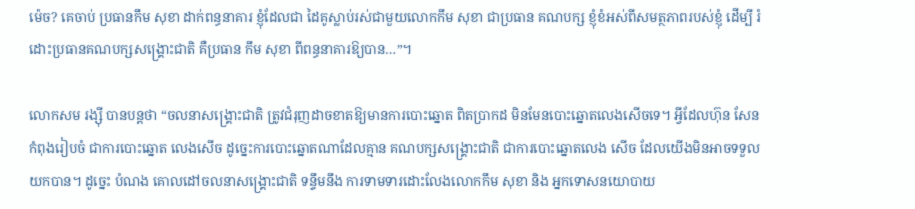ម៉េច? គេចាប់ ប្រធានកឹម សុខា ដាក់ពន្ធនាគារ ខ្ញុំដែលជា ដៃគូស្លាប់រស់ជាមួយលោកកឹម សុខា ជាប្រធាន គណបក្ស ខ្ញុំខំអស់ពីសមត្ថភាពរបស់ខ្ញុំ ដើម្បី រំដោះប្រធានគណបក្សសង្គ្រោះជាតិ គឺប្រធាន កឹម សុខា ពីពន្ធនាគារឱ្យបាន…”។

លោកសម រង្ស៊ី បានបន្តថា “ចលនាសង្គ្រោះជាតិ ត្រូវជំរុញដាចខាតឱ្យមានការបោះឆ្នោត ពិតប្រាកដ មិនមែនបោះឆ្នោតលេងសើចទេ។ អ្វីដែលហ៊ុន សែន កំពុងរៀបចំ ជាការបោះឆ្នោត លេងសើច ដូច្នេះការបោះឆ្នោតណាដែលគ្មាន គណបក្សសង្គ្រោះជាតិ ជាការបោះឆ្នោតលេង សើច ដែលយើងមិនអាចទទួលយកបាន។ ដូច្នេះ បំណង គោលដៅចលនាសង្គ្រោះជាតិ ទន្ទឹមនឹង ការទាមទារដោះលែងលោកកឹម សុខា និង អ្នកទោសនយោបាយ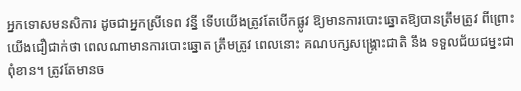អ្នកទោសមនសិការ ដូចជាអ្នកស្រីទេព វន្នី ទើបយើងត្រូវតែបើកផ្លូវ ឱ្យមានការបោះឆ្នោតឱ្យបានត្រឹមត្រូវ ពីព្រោះ យើងជឿជាក់ថា ពេលណាមានការបោះឆ្នោត ត្រឹមត្រូវ ពេលនោះ គណបក្សសង្គ្រោះជាតិ នឹង ទទួលជ័យជម្នះជាពុំខាន។ ត្រូវតែមានច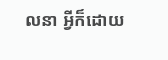លនា អ្វីក៏ដោយ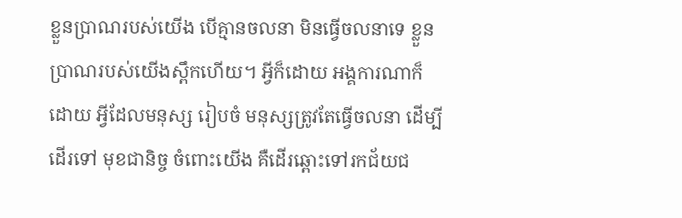ខ្លួនប្រាណរបស់យើង បើគ្មានចលនា មិនធ្វើចលនាទេ ខ្លួនប្រាណរបស់យើងស្ពឹកហើយ។ អ្វីក៏ដោយ អង្គការណាក៏ដោយ អ្វីដែលមនុស្ស រៀបចំ មនុស្សត្រូវតែធ្វើចលនា ដើម្បីដើរទៅ មុខជានិច្ច ចំពោះយើង គឺដើរឆ្ពោះទៅរកជ័យជ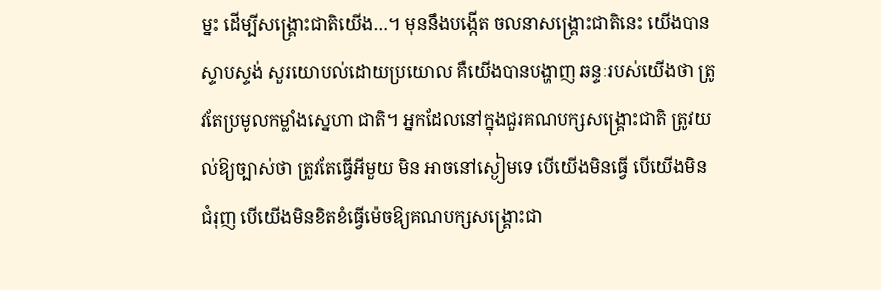ម្នះ ដើម្បីសង្គ្រោះជាតិយើង…។ មុននឹងបង្កើត ចលនាសង្គ្រោះជាតិនេះ យើងបានស្ទាបស្ទង់ សួរយោបល់ដោយប្រយោល គឺយើងបានបង្ហាញ ឆន្ទៈរបស់យើងថា ត្រូវតែប្រមូលកម្លាំងស្នេហា ជាតិ។ អ្នកដែលនៅក្នុងជួរគណបក្សសង្គ្រោះជាតិ ត្រូវយល់ឱ្យច្បាស់ថា ត្រូវតែធ្វើអីមួយ មិន អាចនៅស្ងៀមទេ បើយើងមិនធ្វើ បើយើងមិន ជំរុញ បើយើងមិនខិតខំធ្វើម៉េចឱ្យគណបក្សសង្គ្រោះជា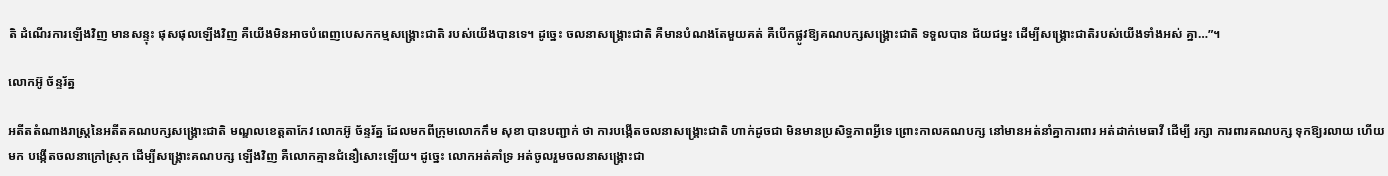តិ ដំណើរការឡើងវិញ មានសន្ទុះ ផុសផុលឡើងវិញ គឺយើងមិនអាចបំពេញបេសកកម្មសង្គ្រោះជាតិ របស់យើងបានទេ។ ដូច្នេះ ចលនាសង្គ្រោះជាតិ គឺមានបំណងតែមួយគត់ គឺបើកផ្លូវឱ្យគណបក្សសង្គ្រោះជាតិ ទទួលបាន ជ័យជម្នះ ដើម្បីសង្គ្រោះជាតិរបស់យើងទាំងអស់ គ្នា…”។

លោកអ៊ូ ច័ន្ទរ័ត្ន

អតីតតំណាងរាស្ត្រនៃអតីតគណបក្សសង្គ្រោះជាតិ មណ្ឌលខេត្តតាកែវ លោកអ៊ូ ច័ន្ទរ័ត្ន ដែលមកពីក្រុមលោកកឹម សុខា បានបញ្ជាក់ ថា ការបង្កើតចលនាសង្គ្រោះជាតិ ហាក់ដូចជា មិនមានប្រសិទ្ធភាពអ្វីទេ ព្រោះកាលគណបក្ស នៅមានអត់នាំគ្នាការពារ អត់ដាក់មេធាវី ដើម្បី រក្សា ការពារគណបក្ស ទុកឱ្យរលាយ ហើយមក បង្កើតចលនាក្រៅស្រុក ដើម្បីសង្គ្រោះគណបក្ស ឡើងវិញ គឺលោកគ្មានជំនឿសោះឡើយ។ ដូច្នេះ លោកអត់គាំទ្រ អត់ចូលរួមចលនាសង្គ្រោះជា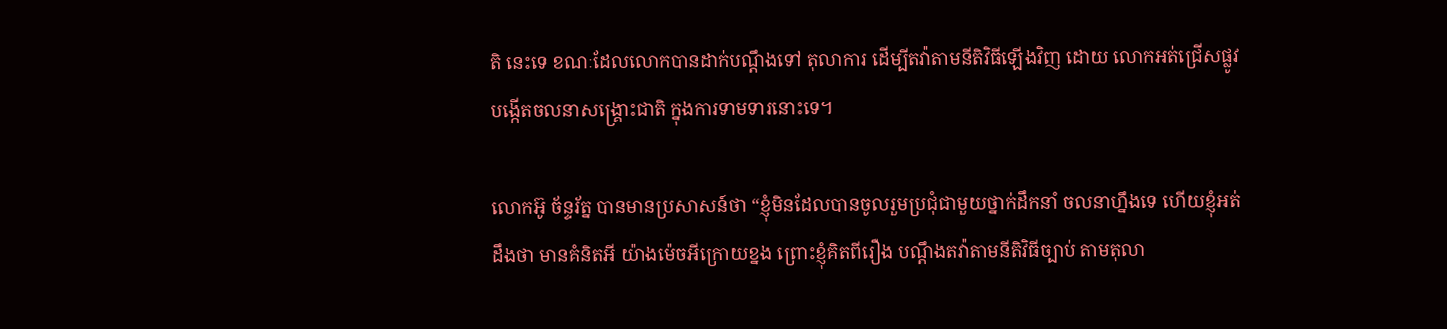តិ នេះទេ ខណៈដែលលោកបានដាក់បណ្តឹងទៅ តុលាការ ដើម្បីតវ៉ាតាមនីតិវិធីឡើងវិញ ដោយ លោកអត់ជ្រើសផ្លូវបង្កើតចលនាសង្គ្រោះជាតិ ក្នុងការទាមទារនោះទេ។

លោកអ៊ូ ច័ន្ទរ័ត្ន បានមានប្រសាសន៍ថា “ខ្ញុំមិនដែលបានចូលរួមប្រជុំជាមួយថ្នាក់ដឹកនាំ ចលនាហ្នឹងទេ ហើយខ្ញុំអត់ដឹងថា មានគំនិតអី យ៉ាងម៉េចអីក្រោយខ្នង ព្រោះខ្ញុំគិតពីរឿង បណ្តឹងតវ៉ាតាមនីតិវិធីច្បាប់ តាមតុលា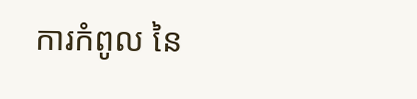ការកំពូល នៃ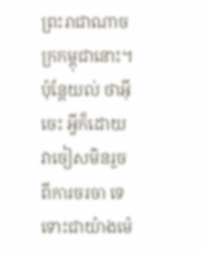ព្រះរាជាណាចក្រកម្ពុជានោះ។ ប៉ុន្តែយល់ ថាអ៊ីចេះ អ្វីក៏ដោយ វាចៀសមិនរួចពីការចរចា ទេ ទោះជាយ៉ាងម៉េ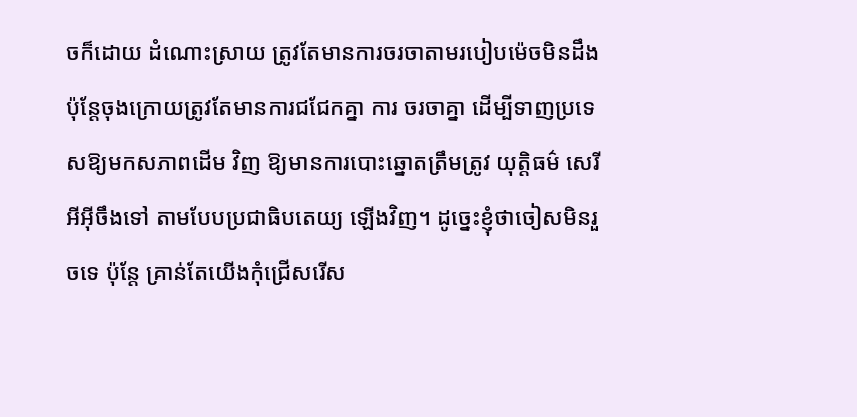ចក៏ដោយ ដំណោះស្រាយ ត្រូវតែមានការចរចាតាមរបៀបម៉េចមិនដឹង ប៉ុន្តែចុងក្រោយត្រូវតែមានការជជែកគ្នា ការ ចរចាគ្នា ដើម្បីទាញប្រទេសឱ្យមកសភាពដើម វិញ ឱ្យមានការបោះឆ្នោតត្រឹមត្រូវ យុត្តិធម៌ សេរីអីអ៊ីចឹងទៅ តាមបែបប្រជាធិបតេយ្យ ឡើងវិញ។ ដូច្នេះខ្ញុំថាចៀសមិនរួចទេ ប៉ុន្តែ គ្រាន់តែយើងកុំជ្រើសរើស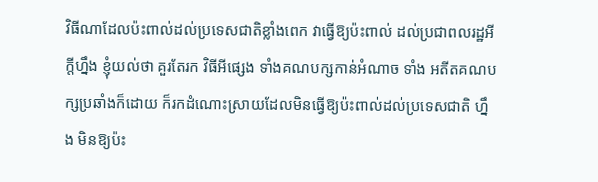វិធីណាដែលប៉ះពាល់ដល់ប្រទេសជាតិខ្លាំងពេក វាធ្វើឱ្យប៉ះពាល់ ដល់ប្រជាពលរដ្ឋអីក្តីហ្នឹង ខ្ញុំយល់ថា គួរតែរក វិធីអីផ្សេង ទាំងគណបក្សកាន់អំណាច ទាំង អតីតគណបក្សប្រឆាំងក៏ដោយ ក៏រកដំណោះស្រាយដែលមិនធ្វើឱ្យប៉ះពាល់ដល់ប្រទេសជាតិ ហ្នឹង មិនឱ្យប៉ះ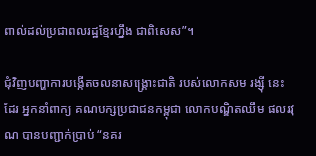ពាល់ដល់ប្រជាពលរដ្ឋខ្មែរហ្នឹង ជាពិសេស”។

ជុំវិញបញ្ហាការបង្កើតចលនាសង្គ្រោះជាតិ របស់លោកសម រង្ស៊ី នេះដែរ អ្នកនាំពាក្យ គណបក្សប្រជាជនកម្ពុជា លោកបណ្ឌិតឈឹម ផលរវុណ បានបញ្ជាក់ប្រាប់ “នគរ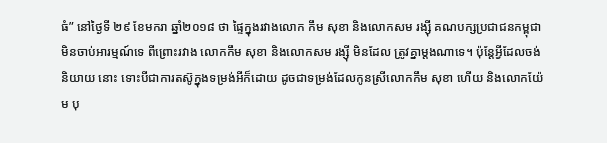ធំ” នៅថ្ងៃទី ២៩ ខែមករា ឆ្នាំ២០១៨ ថា ផ្ទៃក្នុងរវាងលោក កឹម សុខា និងលោកសម រង្ស៊ី គណបក្សប្រជាជនកម្ពុជា មិនចាប់អារម្មណ៍ទេ ពីព្រោះរវាង លោកកឹម សុខា និងលោកសម រង្ស៊ី មិនដែល ត្រូវគ្នាម្តងណាទេ។ ប៉ុន្តែអ្វីដែលចង់និយាយ នោះ ទោះបីជាការតស៊ូក្នុងទម្រង់អីក៏ដោយ ដូចជាទម្រង់ដែលកូនស្រីលោកកឹម សុខា ហើយ និងលោកយ៉ែម បុ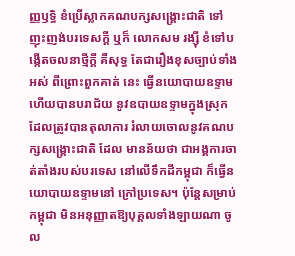ញ្ញឫទ្ធិ ខំប្រើស្លាកគណបក្សសង្គ្រោះជាតិ ទៅញុះញង់បរទេសក្តី ឬក៏ លោកសម រង្ស៊ី ខំទៅបង្កើតចលនាថ្មីក្តី គឺសុទ្ធ តែជារឿងខុសច្បាប់ទាំងអស់ ពីព្រោះពួកគាត់ នេះ ធ្វើនយោបាយឧទ្ទាម ហើយបានបរាជ័យ នូវឧបាយឧទ្ទាមក្នុងស្រុក ដែលត្រូវបានតុលាការ រំលាយចោលនូវគណបក្សសង្គ្រោះជាតិ ដែល មានន័យថា ជាអង្គការចាត់តាំងរបស់បរទេស នៅលើទឹកដីកម្ពុជា ក៏ធ្វើនយោបាយឧទ្ទាមនៅ ក្រៅប្រទេស។ ប៉ុន្តែសម្រាប់កម្ពុជា មិនអនុញ្ញាតឱ្យបុគ្គលទាំងឡាយណា ចូល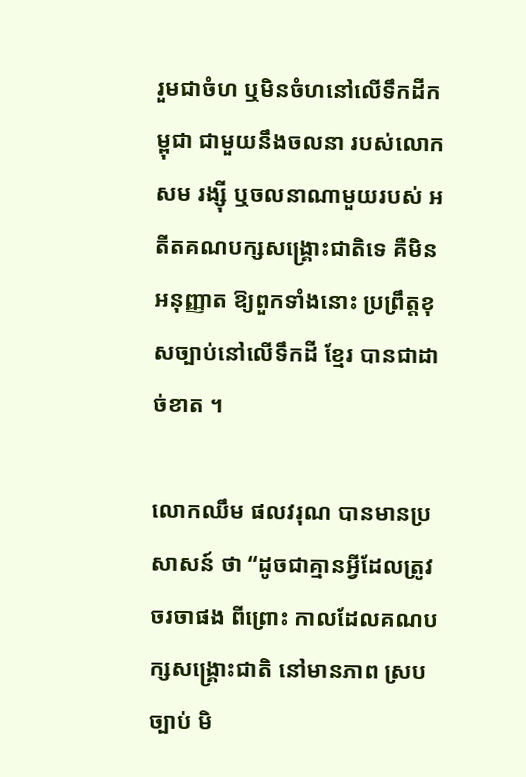រួមជាចំហ ឬមិនចំហនៅលើទឹកដីកម្ពុជា ជាមួយនឹងចលនា របស់លោកសម រង្ស៊ី ឬចលនាណាមួយរបស់ អតីតគណបក្សសង្គ្រោះជាតិទេ គឺមិនអនុញ្ញាត ឱ្យពួកទាំងនោះ ប្រព្រឹត្តខុសច្បាប់នៅលើទឹកដី ខ្មែរ បានជាដាច់ខាត ។

លោកឈឹម ផលវរុណ បានមានប្រសាសន៍ ថា “ដូចជាគ្មានអ្វីដែលត្រូវចរចាផង ពីព្រោះ កាលដែលគណបក្សសង្គ្រោះជាតិ នៅមានភាព ស្របច្បាប់ មិ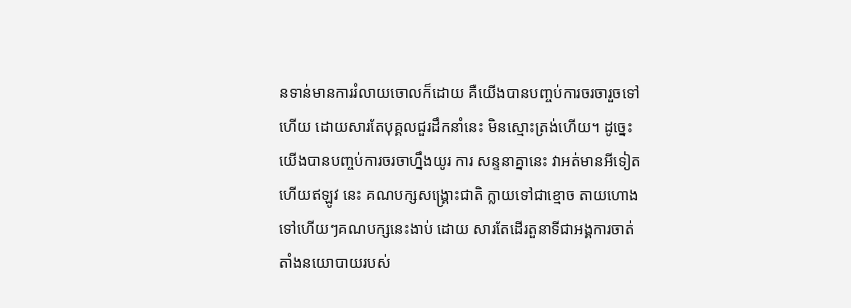នទាន់មានការរំលាយចោលក៏ដោយ គឺយើងបានបញ្ចប់ការចរចារួចទៅហើយ ដោយសារតែបុគ្គលជួរដឹកនាំនេះ មិនស្មោះត្រង់ហើយ។ ដូច្នេះយើងបានបញ្ចប់ការចរចាហ្នឹងយូរ ការ សន្ទនាគ្នានេះ វាអត់មានអីទៀត ហើយឥឡូវ នេះ គណបក្សសង្គ្រោះជាតិ ក្លាយទៅជាខ្មោច តាយហោងទៅហើយៗគណបក្សនេះងាប់ ដោយ សារតែដើរតួនាទីជាអង្គការចាត់តាំងនយោបាយរបស់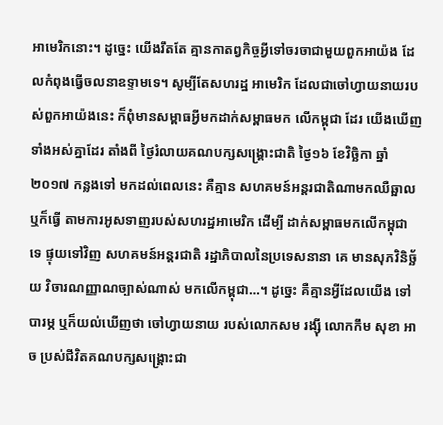អាមេរិកនោះ។ ដូច្នេះ យើងរឹតតែ គ្មានកាតព្វកិច្ចអ្វីទៅចរចាជាមួយពួកអាយ៉ង ដែលកំពុងធ្វើចលនាឧទ្ទាមទេ។ សូម្បីតែសហរដ្ឋ អាមេរិក ដែលជាចៅហ្វាយនាយរបស់ពួកអាយ៉ងនេះ ក៏ពុំមានសម្ពាធអ្វីមកដាក់សម្ពាធមក លើកម្ពុជា ដែរ យើងឃើញទាំងអស់គ្នាដែរ តាំងពី ថ្ងៃរំលាយគណបក្សសង្គ្រោះជាតិ ថ្ងៃ១៦ ខែវិច្ឆិកា ឆ្នាំ២០១៧ កន្លងទៅ មកដល់ពេលនេះ គឺគ្មាន សហគមន៍អន្តរជាតិណាមកឈឺឆ្អាល ឬក៏ធ្វើ តាមការអូសទាញរបស់សហរដ្ឋអាមេរិក ដើម្បី ដាក់សម្ពាធមកលើកម្ពុជា ទេ ផ្ទុយទៅវិញ សហគមន៍អន្តរជាតិ រដ្ឋាភិបាលនៃប្រទេសនានា គេ មានសុភវិនិច្ឆ័យ វិចារណញ្ញាណច្បាស់ណាស់ មកលើកម្ពុជា…។ ដូច្នេះ គឺគ្មានអ្វីដែលយើង ទៅបារម្ភ ឬក៏យល់ឃើញថា ចៅហ្វាយនាយ របស់លោកសម រង្ស៊ី លោកកឹម សុខា អាច ប្រស់ជីវិតគណបក្សសង្គ្រោះជា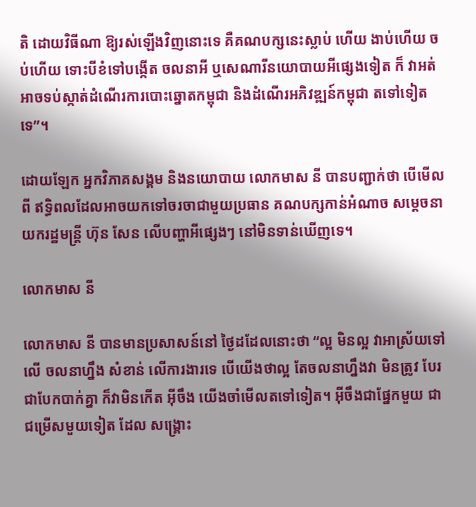តិ ដោយវិធីណា ឱ្យរស់ឡើងវិញនោះទេ គឺគណបក្សនេះស្លាប់ ហើយ ងាប់ហើយ ចប់ហើយ ទោះបីខំទៅបង្កើត ចលនាអី ឬសេណារីនយោបាយអីផ្សេងទៀត ក៏ វាអត់អាចទប់ស្កាត់ដំណើរការបោះឆ្នោតកម្ពុជា និងដំណើរអភិវឌ្ឍន៍កម្ពុជា តទៅទៀតទេ”។

ដោយឡែក អ្នកវិភាគសង្គម និងនយោបាយ លោកមាស នី បានបញ្ជាក់ថា បើមើលពី ឥទ្ធិពលដែលអាចយកទៅចរចាជាមួយប្រធាន គណបក្សកាន់អំណាច សម្តេចនាយករដ្ឋមន្ត្រី ហ៊ុន សែន លើបញ្ហាអីផ្សេងៗ នៅមិនទាន់ឃើញទេ។

លោកមាស នី

លោកមាស នី បានមានប្រសាសន៍នៅ ថ្ងៃដដែលនោះថា “ល្អ មិនល្អ វាអាស្រ័យទៅលើ ចលនាហ្នឹង សំខាន់ លើការងារទេ បើយើងថាល្អ តែចលនាហ្នឹងវា មិនត្រូវ បែរជាបែកបាក់គ្នា ក៏វាមិនកើត អ៊ីចឹង យើងចាំមើលតទៅទៀត។ អ៊ីចឹងជាផ្នែកមួយ ជាជម្រើសមួយទៀត ដែល សង្គ្រោះ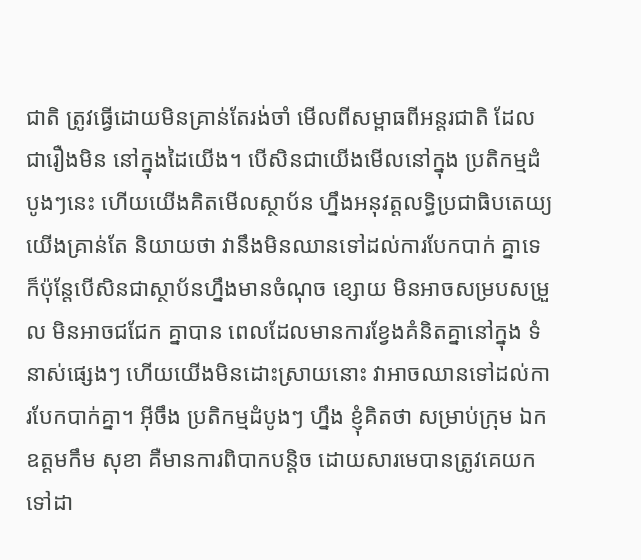ជាតិ ត្រូវធ្វើដោយមិនគ្រាន់តែរង់ចាំ មើលពីសម្ពាធពីអន្តរជាតិ ដែលជារឿងមិន នៅក្នុងដៃយើង។ បើសិនជាយើងមើលនៅក្នុង ប្រតិកម្មដំបូងៗនេះ ហើយយើងគិតមើលស្ថាប័ន ហ្នឹងអនុវត្តលទ្ធិប្រជាធិបតេយ្យ យើងគ្រាន់តែ និយាយថា វានឹងមិនឈានទៅដល់ការបែកបាក់ គ្នាទេ ក៏ប៉ុន្តែបើសិនជាស្ថាប័នហ្នឹងមានចំណុច ខ្សោយ មិនអាចសម្របសម្រួល មិនអាចជជែក គ្នាបាន ពេលដែលមានការខ្វែងគំនិតគ្នានៅក្នុង ទំនាស់ផ្សេងៗ ហើយយើងមិនដោះស្រាយនោះ វាអាចឈានទៅដល់ការបែកបាក់គ្នា។ អ៊ីចឹង ប្រតិកម្មដំបូងៗ ហ្នឹង ខ្ញុំគិតថា សម្រាប់ក្រុម ឯកឧត្តមកឹម សុខា គឺមានការពិបាកបន្តិច ដោយសារមេបានត្រូវគេយកទៅដា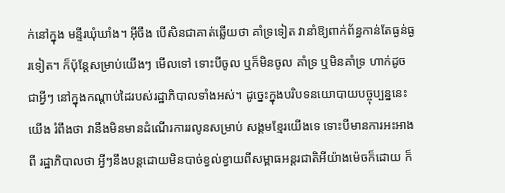ក់នៅក្នុង មន្ទីរឃុំឃាំង។ អ៊ីចឹង បើសិនជាគាត់ឆ្លើយថា គាំទ្រទៀត វានាំឱ្យពាក់ព័ន្ធកាន់តែធ្ងន់ធ្ងរទៀត។ ក៏ប៉ុន្តែសម្រាប់យើងៗ មើលទៅ ទោះបីចូល ឬក៏មិនចូល គាំទ្រ ឬមិនគាំទ្រ ហាក់ដូចជាអ្វីៗ នៅក្នុងកណ្តាប់ដៃរបស់រដ្ឋាភិបាលទាំងអស់។ ដូច្នេះក្នុងបរិបទនយោបាយបច្ចុប្បន្ននេះ យើង រំពឹងថា វានឹងមិនមានដំណើរការរលូនសម្រាប់ សង្គមខ្មែរយើងទេ ទោះបីមានការអះអាងពី រដ្ឋាភិបាលថា អ្វីៗនឹងបន្តដោយមិនបាច់ខ្វល់ខ្វាយពីសម្ពាធអន្តរជាតិអីយ៉ាងម៉េចក៏ដោយ ក៏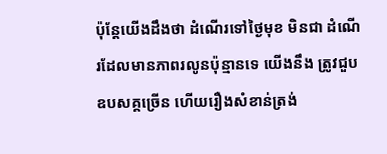ប៉ុន្តែយើងដឹងថា ដំណើរទៅថ្ងៃមុខ មិនជា ដំណើរដែលមានភាពរលូនប៉ុន្មានទេ យើងនឹង ត្រូវជួបឧបសគ្គច្រើន ហើយរឿងសំខាន់ត្រង់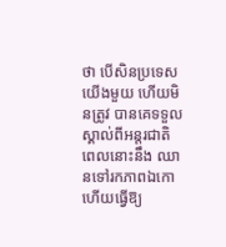ថា បើសិនប្រទេសយើងមួយ ហើយមិនត្រូវ បានគេទទួលស្គាល់ពីអន្តរជាតិ ពេលនោះនឹង ឈានទៅរកភាពឯកោ ហើយធ្វើឱ្យ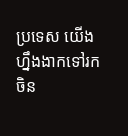ប្រទេស យើងហ្នឹងងាកទៅរកចិន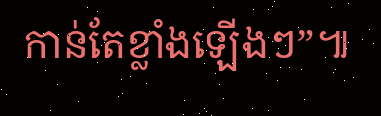កាន់តែខ្លាំងឡើងៗ”៕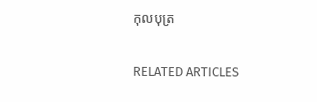កុលបុត្រ

RELATED ARTICLES